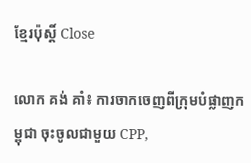ខ្មែរប៉ុស្ដិ៍ Close

លោក គង់ គាំ៖ ការចាកចេញពីក្រុមបំផ្លាញកម្ពុជា ចុះចូលជាមួយ CPP,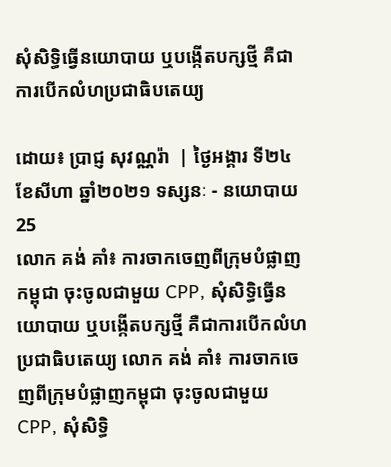សុំសិទ្ធិធ្វើនយោបាយ ឬបង្កើតបក្សថ្មី គឺជាការបើកលំហប្រជាធិបតេយ្យ

ដោយ៖ ប្រាជ្ញ សុវណ្ណរ៉ា  | ថ្ងៃអង្គារ ទី២៤ ខែសីហា ឆ្នាំ២០២១ ទស្សនៈ - នយោបាយ 25
លោក គង់ គាំ៖ ការចាកចេញពីក្រុមបំផ្លាញកម្ពុជា ចុះចូលជាមួយ CPP, សុំសិទ្ធិធ្វើនយោបាយ ឬបង្កើតបក្សថ្មី គឺជាការបើកលំហប្រជាធិបតេយ្យ លោក គង់ គាំ៖ ការចាកចេញពីក្រុមបំផ្លាញកម្ពុជា ចុះចូលជាមួយ CPP, សុំសិទ្ធិ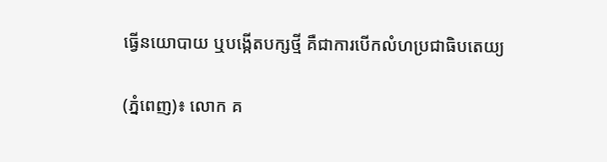ធ្វើនយោបាយ ឬបង្កើតបក្សថ្មី គឺជាការបើកលំហប្រជាធិបតេយ្យ

(ភ្នំពេញ)៖ លោក គ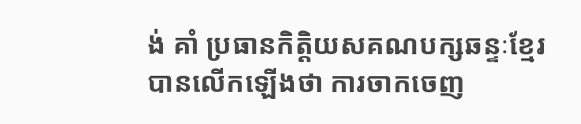ង់ គាំ ប្រធានកិត្តិយសគណបក្សឆន្ទៈខ្មែរ បានលើកឡើងថា ការចាកចេញ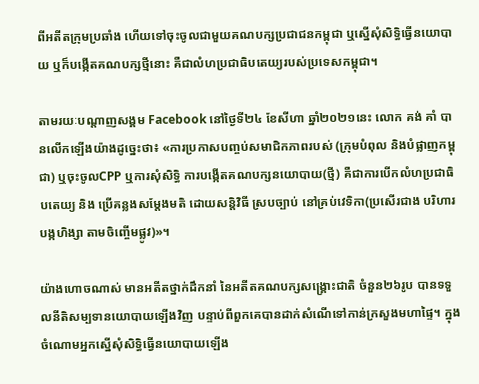ពីអតីតក្រុមប្រឆាំង ហើយទៅចុះចូលជាមួយគណបក្សប្រជាជនកម្ពុជា ឬស្នើសុំសិទ្ធិធ្វើនយោបាយ ឬក៏បង្កើតគណបក្សថ្មីនោះ គឺជាលំហប្រជាធិបតេយ្យរបស់ប្រទេសកម្ពុជា។

តាមរយៈបណ្តាញសង្គម Facebook នៅថ្ងៃទី២៤ ខែសីហា ឆ្នាំ២០២១នេះ លោក គង់ គាំ បានលើកឡើងយ៉ាងដូច្នេះថា៖ «ការប្រកាសបញ្ចប់សមាជិកភាពរបស់ (ក្រុមបំពុល និងបំផ្លាញកម្ពុជា) ឬចុះចូលCPP ឬការសុំសិទ្ធិ ការបង្កើតគណបក្សនយោបាយ(ថ្មី) គឺជាការបើកលំហប្រជាធិបតេយ្យ និង ប្រើគន្លងសម្តែងមតិ ដោយសន្តិវិធី ស្របច្បាប់ នៅគ្រប់វេទិកា(ប្រសើរជាង បរិហារ បង្កហិង្សា តាមចិញ្ចើមផ្លូវ)»។

យ៉ាងហោចណាស់ មានអតីតថ្នាក់ដឹកនាំ នៃអតីតគណបក្សសង្រ្គោះជាតិ ចំនួន២៦រូប បានទទួលនីតិសម្បទានយោបាយឡើងវិញ បន្ទាប់ពីពួកគេបានដាក់សំណើទៅកាន់ក្រសួងមហាផ្ទៃ។ ក្នុងចំណោមអ្នកស្នើសុំសិទ្ធិធ្វើនយោបាយឡើង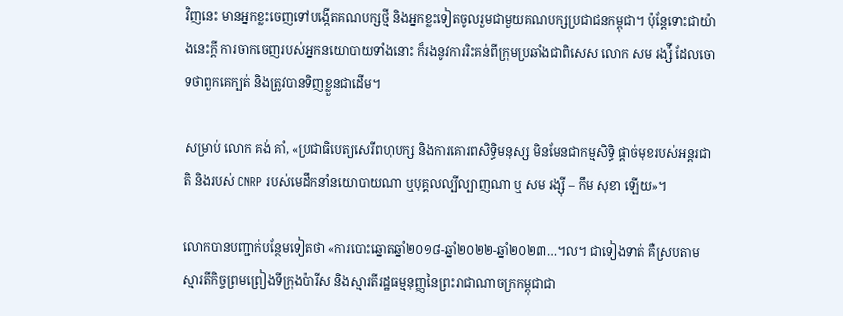វិញនេះ មានអ្នកខ្លះចេញទៅបង្កើតគណបក្សថ្មី និងអ្នកខ្លះទៀតចូលរួមជាមួយគណបក្សប្រជាជនកម្ពុជា។ ប៉ុន្តែទោះជាយ៉ាងនេះក្តី ការចាកចេញរបស់អ្នកនយោបាយទាំងនោះ ក៏រងនូវការរិះគន់ពីក្រុមប្រឆាំងជាពិសេស លោក សម រង្ស៉ី ដែលចោទថាពួកគេក្បត់ និងត្រូវបានទិញខ្លួនជាដើម។

សម្រាប់ លោក គង់ គាំ, «ប្រជាធិបេត្យសេរីពហុបក្ស និងការគោរពសិទ្ធិមនុស្ស មិនមែនជាកម្មសិទ្ធិ ផ្តាច់មុខរបស់អន្តរជាតិ និងរបស់ CNRP របស់មេដឹកនាំនយោបាយណា ឬបុគ្គលល្បីល្បាញណា ឬ សម រង្ស៊ី – កឹម សុខា ឡើយ»។

លោកបានបញ្ជាក់បន្ថែមទៀតថា «ការបោះឆ្នោតឆ្នាំ២០១៨-ឆ្នាំ២០២២-ឆ្នាំ២០២៣…។ល។ ជាទៀងទាត់ គឺស្របតាមស្មារតីកិច្ចព្រមព្រៀងទីក្រុងប៉ារីស និងស្មារតីរដ្ឋធម្មនុញ្ញនៃព្រះរាជាណាចក្រកម្ពុជាជា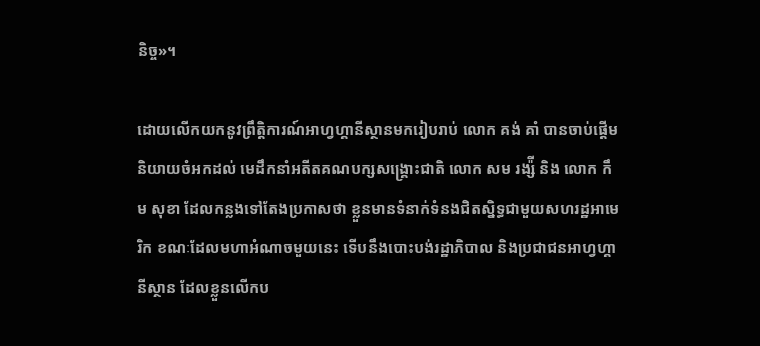និច្ច»។

ដោយលើកយកនូវព្រឹត្តិការណ៍អាហ្វហ្គានីស្ថានមករៀបរាប់ លោក គង់ គាំ បានចាប់ផ្តើមនិយាយចំអកដល់ មេដឹកនាំអតីតគណបក្សសង្រ្គោះជាតិ លោក សម រង្ស៉ី និង លោក កឹម សុខា ដែលកន្លងទៅតែងប្រកាសថា ខ្លួនមានទំនាក់ទំនងជិតស្និទ្ធជាមួយសហរដ្ឋអាមេរិក ខណៈដែលមហាអំណាចមួយនេះ ទើបនឹងបោះបង់រដ្ឋាភិបាល និងប្រជាជនអាហ្វហ្គានីស្ថាន ដែលខ្លួនលើកប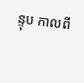ន្ទុប កាលពី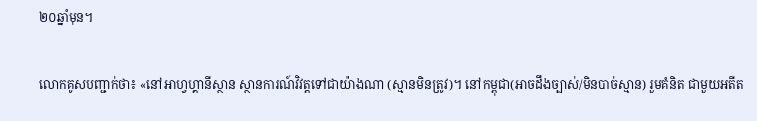២០ឆ្នាំមុន។

លោកគូសបញ្ជាក់ថា៖ «នៅអាហ្វហ្គានីស្ថាន ស្ថានការណ៍វិវត្តទៅជាយ៉ាងណា (ស្មានមិនត្រូវ)។ នៅកម្ពុជា(អាចដឹងច្បាស់/មិនបាច់ស្មាន) រួមគំនិត ជាមួយអតីត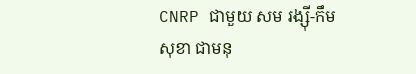CNRP ជាមួយ សម រង្ស៊ី-កឹម សុខា ជាមនុ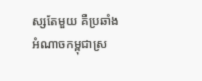ស្សតែមួយ គឺប្រឆាំងអំណាចកម្ពុជាស្រ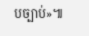បច្បាប់»៕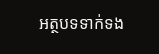អត្ថបទទាក់ទង